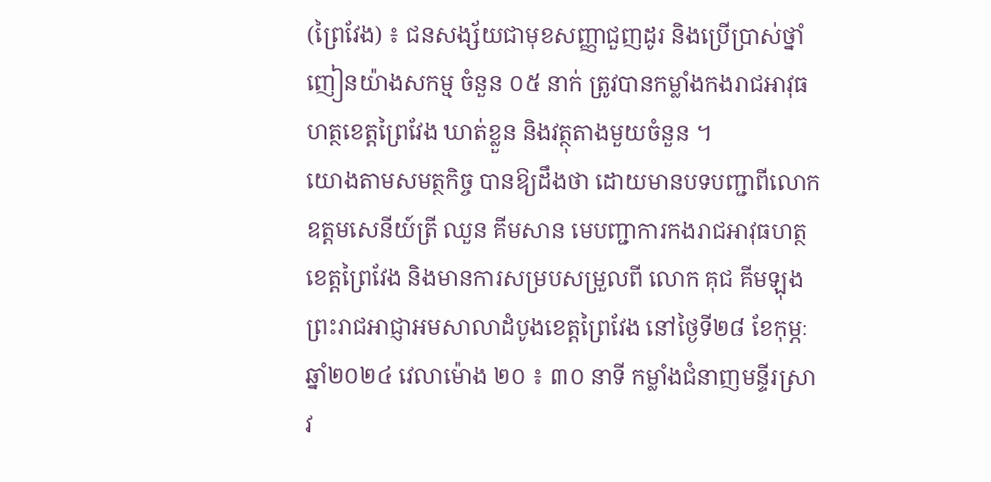(ព្រៃវែង) ៖ ជនសង្ស័យជាមុខសញ្ញាជួញដូរ និងប្រើប្រាស់ថ្នាំញៀនយ៉ាងសកម្ម ចំនួន ០៥ នាក់ ត្រូវបានកម្លាំងកងរាជអាវុធហត្ថខេត្តព្រៃវែង ឃាត់ខ្លួន និងវត្ថុតាងមួយចំនួន ។
យោងតាមសមត្ថកិច្ច បានឱ្យដឹងថា ដោយមានបទបញ្ជាពីលោកឧត្តមសេនីយ៍ត្រី ឈួន គីមសាន មេបញ្ជាការកងរាជអាវុធហត្ថខេត្តព្រៃវែង និងមានការសម្របសម្រួលពី លោក គុជ គីមឡុង ព្រះរាជអាជ្ញាអមសាលាដំបូងខេត្តព្រៃវែង នៅថ្ងៃទី២៨ ខែកុម្ភៈ ឆ្នាំ២០២៤ វេលាម៉ោង ២០ ៖ ៣០ នាទី កម្លាំងជំនាញមន្ទីរស្រាវ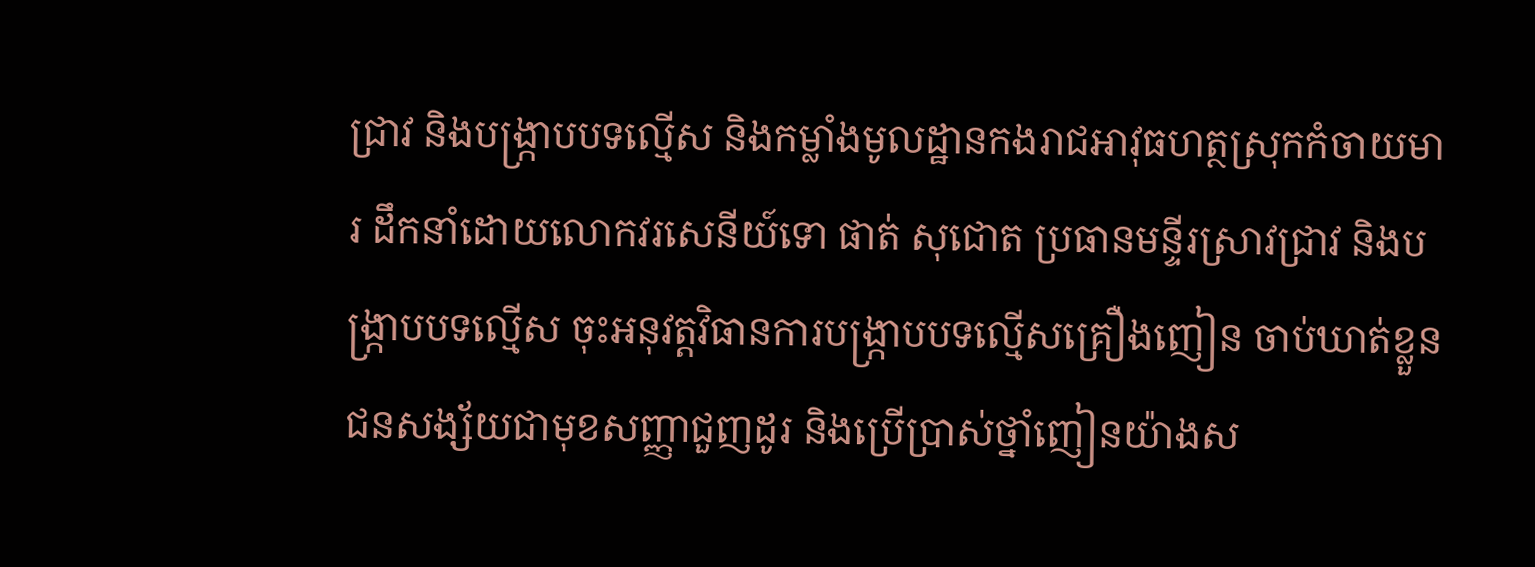ជ្រាវ និងបង្ក្រាបបទល្មើស និងកម្លាំងមូលដ្ឋានកងរាជអាវុធហត្ថស្រុកកំចាយមារ ដឹកនាំដោយលោកវរសេនីយ៍ទោ ផាត់ សុជោត ប្រធានមន្ទីរស្រាវជ្រាវ និងបង្ក្រាបបទល្មើស ចុះអនុវត្តវិធានការបង្ក្រាបបទល្មើសគ្រឿងញៀន ចាប់ឃាត់ខ្លួនជនសង្ស័យជាមុខសញ្ញាជួញដូរ និងប្រើប្រាស់ថ្នាំញៀនយ៉ាងស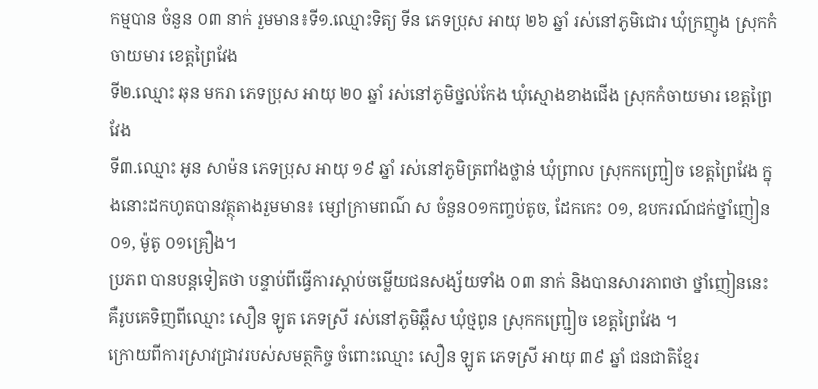កម្មបាន ចំនួន ០៣ នាក់ រួមមាន៖ទី១.ឈ្មោះទិត្យ ទីន ភេទប្រុស អាយុ ២៦ ឆ្នាំ រស់នៅភូមិជោរ ឃុំក្រញូង ស្រុកកំចាយមារ ខេត្តព្រៃវែង
ទី២.ឈ្មោះ ឆុន មករា ភេទប្រុស អាយុ ២០ ឆ្នាំ រស់នៅភូមិថ្នល់កែង ឃុំស្មោងខាងជើង ស្រុកកំចាយមារ ខេត្តព្រៃវែង
ទី៣.ឈ្មោះ អូន សាម៉ន ភេទប្រុស អាយុ ១៩ ឆ្នាំ រស់នៅភូមិត្រពាំងថ្លាន់ ឃុំព្រាល ស្រុកកញ្ជ្រៀច ខេត្តព្រៃវែង ក្នុងនោះដកហូតបានវត្ថុតាងរួមមាន៖ ម្សៅក្រាមពណ៌ ស ចំនួន០១កញ្ចប់តូច, ដែកកេះ ០១, ឧបករណ៍ជក់ថ្នាំញៀន ០១, ម៉ូតូ ០១គ្រឿង។
ប្រភព បានបន្តទៀតថា បន្ទាប់ពីធ្វើការស្តាប់ចម្លើយជនសង្ស័យទាំង ០៣ នាក់ និងបានសារភាពថា ថ្នាំញៀននេះគឺរូបគេទិញពីឈ្មោះ សឿន ឡូត ភេទស្រី រស់នៅភូមិឆ្ពឹស ឃុំថ្មពូន ស្រុកកញ្ជ្រៀច ខេត្តព្រៃវែង ។
ក្រោយពីការស្រាវជ្រាវរបស់សមត្ថកិច្ច ចំពោះឈ្មោះ សឿន ឡូត ភេទស្រី អាយុ ៣៩ ឆ្នាំ ជនជាតិខ្មែរ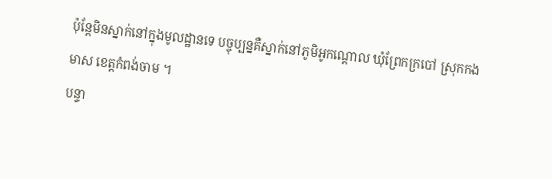ប៉ុន្តែមិនស្នាក់នៅក្នុងមូលដ្ឋានទេ បច្ចុប្បន្នគឺស្នាក់នៅភូមិអូកណ្តោល ឃុំព្រែកក្របៅ ស្រុកកងមាស ខេត្តកំពង់ចាម ។
បន្ទា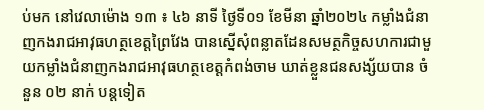ប់មក នៅវេលាម៉ោង ១៣ ៖ ៤៦ នាទី ថ្ងៃទី០១ ខែមីនា ឆ្នាំ២០២៤ កម្លាំងជំនាញកងរាជអាវុធហត្ថខេត្តព្រៃវែង បានស្នើសុំពន្លាតដែនសមត្ថកិច្ចសហការជាមួយកម្លាំងជំនាញកងរាជអាវុធហត្ថខេត្តកំពង់ចាម ឃាត់ខ្លួនជនសង្ស័យបាន ចំនួន ០២ នាក់ បន្តទៀត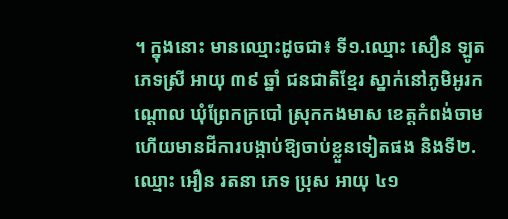។ ក្នុងនោះ មានឈ្មោះដូចជា៖ ទី១.ឈ្មោះ សឿន ឡូត ភេទស្រី អាយុ ៣៩ ឆ្នាំ ជនជាតិខ្មែរ ស្នាក់នៅភូមិអូរកណ្តោល ឃុំព្រែកក្របៅ ស្រុកកងមាស ខេត្តកំពង់ចាម ហើយមានដីការបង្កាប់ឱ្យចាប់ខ្លួនទៀតផង និងទី២.ឈ្មោះ អឿន រតនា ភេទ ប្រុស អាយុ ៤១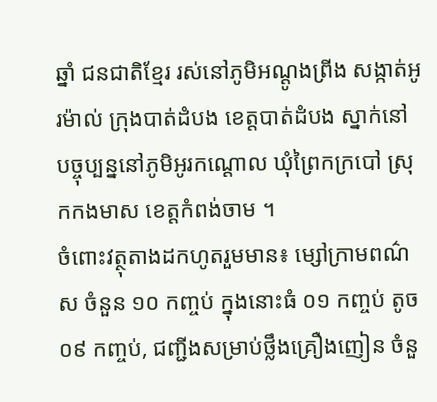ឆ្នាំ ជនជាតិខ្មែរ រស់នៅភូមិអណ្តូងព្រីង សង្កាត់អូរម៉ាល់ ក្រុងបាត់ដំបង ខេត្តបាត់ដំបង ស្នាក់នៅបច្ចុប្បន្ននៅភូមិអូរកណ្តោល ឃុំព្រៃកក្របៅ ស្រុកកងមាស ខេត្តកំពង់ចាម ។
ចំពោះវត្ថុតាងដកហូតរួមមាន៖ ម្សៅក្រាមពណ៌ស ចំនួន ១០ កញ្ចប់ ក្នុងនោះធំ ០១ កញ្ចប់ តូច ០៩ កញ្ចប់, ជញ្ជីងសម្រាប់ថ្លឹងគ្រឿងញៀន ចំនួ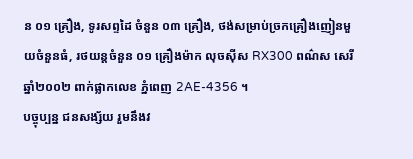ន ០១ គ្រឿង, ទូរសព្ទដៃ ចំនួន ០៣ គ្រឿង, ថង់សម្រាប់ច្រកគ្រឿងញៀនមួយចំនួនធំ, រថយន្តចំនួន ០១ គ្រឿងម៉ាក លុចស៊ីស RX300 ពណ៌ស សេរីឆ្នាំ២០០២ ពាក់ផ្លាកលេខ ភ្នំពេញ 2AE-4356 ។
បច្ចុប្បន្ន ជនសង្ស័យ រួមនឹងវ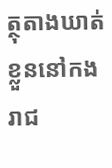ត្ថុតាងឃាត់ខ្លួននៅកងរាជ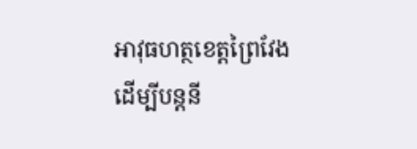អាវុធហត្ថខេត្តព្រៃវែង ដើម្បីបន្តនី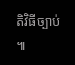តិវិធីច្បាប់ ៕